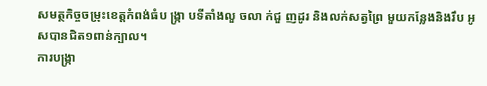សមត្ថកិច្ចចម្រុះខេត្តកំពង់ធំប ង្ក្រា បទីតាំងលួ ចលា ក់ជួ ញដូរ និងលក់សត្វព្រៃ មួយកន្លែងនិងរឹប អូសបានជិត១ពាន់ក្បាល។
ការបង្ក្រា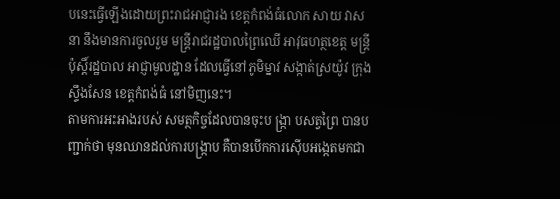បនេះធ្វើឡើងដោយព្រះរាជអាជ្ញារង ខេត្តកំពង់ធំលោក សាយ វាសនា នឹងមានការចូលរួម មន្រ្តីរាជរដ្ឋបាលព្រៃឈើ អាវុធហត្ថខេត្ត មន្រ្តីប៉ុស្តិ៍រដ្ឋបាល អាជ្ញាមូលដ្ឋាន ដែលធ្វើនៅភូមិម្នាវ សង្កាត់ស្រយ៉ូវ ក្រុងស្ទឹងសែន ខេត្តកំពង់ធំ នៅមិញនេះ។
តាមការអះអាងរបស់ សមត្ថកិច្ចដែលបានចុះប ង្រ្កា បសត្វព្រៃ បានបញ្ជាក់ថា មុនឈានដល់ការបង្រ្កាប គឺបានបើកការស៊ើបអង្កេតមកជា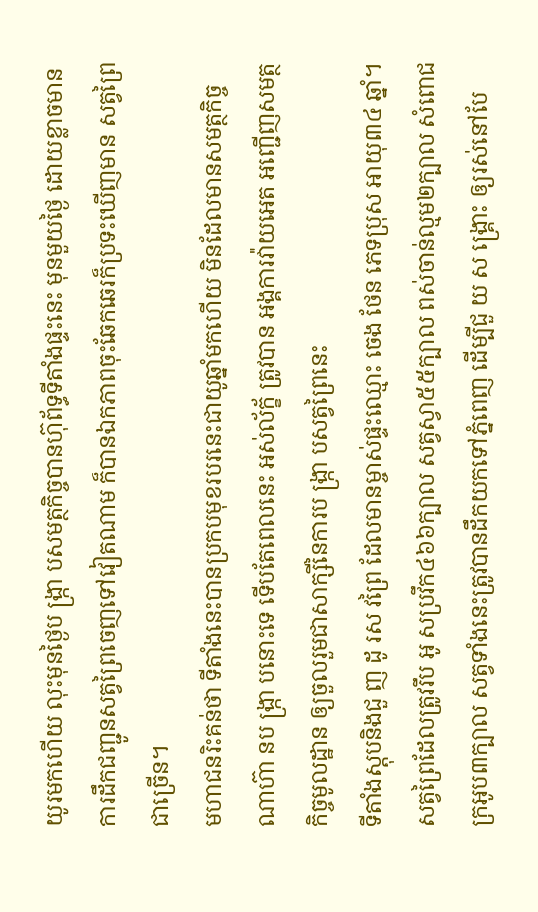យូរមកហើយ លុះមុនថ្ងៃប ង្រ្កា បសមត្ថកិច្ចបានហ៊ុព័ទ្ធទីតាំងផ្ទះនេះ មុនមួយថ្ងៃ ដោយខ្លាចមានការដឹកជញ្ជូនសត្វព្រៃចេញទៅវៀតណាម ក៏បានឯកភាពចុះឆែកឆេរក៏ប្រទះឃើញមាន សត្វព្រៃជាច្រើន។
មហាជនរិះគន់ថា ទីតាំងនេះបានប្រកបមុខរបរនេះជាយូឆ្នាំមកហើយ មិនដែលមានសមត្ថកិច្ចណាហ៊ា នប ង្រ្កា បនោះទេ ទើបតែពេលនេះ អស់ល័ក្ខ័ ត្រូវបាន អង្គការវ៉ាយអេត អញ្ជើញសមត្ថកិច្ចមូលដ្ឋាន ឲ្យចួលរួមជាសាក្សីនៃការប ង្រ្កា បសត្វព្រៃនេះ
ទីតាំងស្តុបនិងជួ ញ ដូ រស វព្រៃ ដែលមានម្ចាស់ផ្ទះឈ្មោះ ចេង ថែន ភេទប្រុស អាយុ៣៤ ឆ្នាំ។
សត្វព្រៃដែលត្រូវរឹប អូ សប្រវឹក៤៦៦ក្បាល សត្វស្វា៥៥ក្បាល ពស់ចាន់ល្មម២ក្បាល សំពោជក្រអូប៣ក្បាល សត្វទាំងនេះត្រូវបានដឹកយកទៅភ្នំពេញ ដើម្បីជួ យ ស ង្រ្គោះ ឲ្យរស់នៅបែ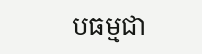បធម្មជា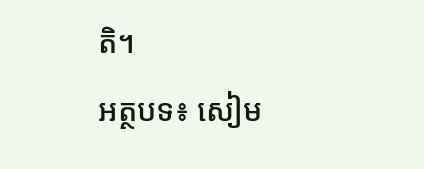តិ។
អត្ថបទ៖ សៀម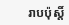រាបប៉ុស្តិ៍